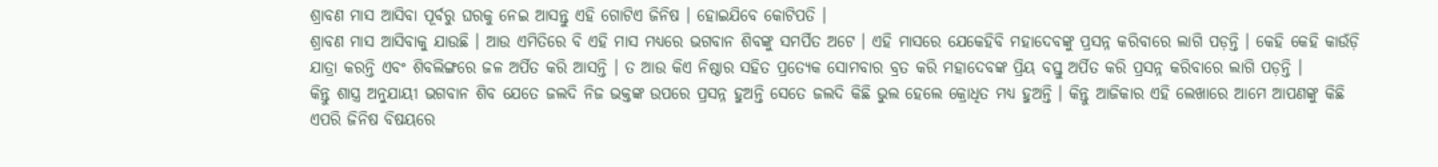ଶ୍ରାବଣ ମାସ ଆସିବା ପୂର୍ବରୁ ଘରକୁ ନେଇ ଆସନ୍ତୁ ଏହି ଗୋଟିଏ ଜିନିଷ । ହୋଇଯିବେ କୋଟିପତି ।
ଶ୍ରାବଣ ମାସ ଆସିବାକୁ ଯାଉଛି । ଆଉ ଏମିତିରେ ବି ଏହି ମାସ ମଧ୍ୟରେ ଭଗବାନ ଶିବଙ୍କୁ ସମର୍ପିତ ଅଟେ । ଏହି ମାସରେ ଯେକେହିବି ମହାଦେବଙ୍କୁ ପ୍ରସନ୍ନ କରିବାରେ ଲାଗି ପଡ଼ନ୍ତି । କେହି କେହି କାଉଁଡ଼ି ଯାତ୍ରା କରନ୍ତି ଏବଂ ଶିବଲିଙ୍ଗରେ ଜଳ ଅର୍ପିତ କରି ଆସନ୍ତି । ତ ଆଉ କିଏ ନିଷ୍ଠାର ସହିତ ପ୍ରତ୍ୟେକ ସୋମବାର ବ୍ରତ କରି ମହାଦେବଙ୍କ ପ୍ରିୟ ବସ୍ତୁ ଅର୍ପିତ କରି ପ୍ରସନ୍ନ କରିବାରେ ଲାଗି ପଡ଼ନ୍ତି ।
କିନ୍ତୁ ଶାସ୍ତ୍ର ଅନୁଯାୟୀ ଭଗବାନ ଶିବ ଯେତେ ଜଲଦି ନିଜ ଭକ୍ତଙ୍କ ଉପରେ ପ୍ରସନ୍ନ ହୁଅନ୍ତି ସେତେ ଜଲଦି କିଛି ଭୁଲ ହେଲେ କ୍ରୋଧିତ ମଧ୍ୟ ହୁଅନ୍ତି । କିନ୍ତୁ ଆଜିକାର ଏହି ଲେଖାରେ ଆମେ ଆପଣଙ୍କୁ କିଛି ଏପରି ଜିନିଷ ବିଷୟରେ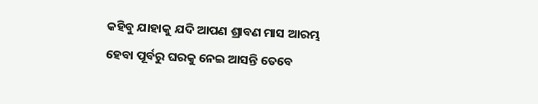କହିବୁ ଯାହାକୁ ଯଦି ଆପଣ ଶ୍ରାବଣ ମାସ ଆରମ୍ଭ ହେବା ପୂର୍ବରୁ ଘରକୁ ନେଇ ଆସନ୍ତି ତେବେ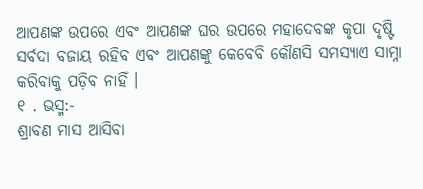ଆପଣଙ୍କ ଉପରେ ଏବଂ ଆପଣଙ୍କ ଘର ଉପରେ ମହାଦେବଙ୍କ କୃପା ଦୃଷ୍ଟି ସର୍ବଦା ବଜାୟ ରହିବ ଏବଂ ଆପଣଙ୍କୁ କେବେବି କୌଣସି ସମସ୍ୟାଏ ସାମ୍ନା କରିବାକୁ ପଡ଼ିବ ନାହିଁ ।
୧ . ଭସ୍ମ:-
ଶ୍ରାବଣ ମାସ ଆସିବା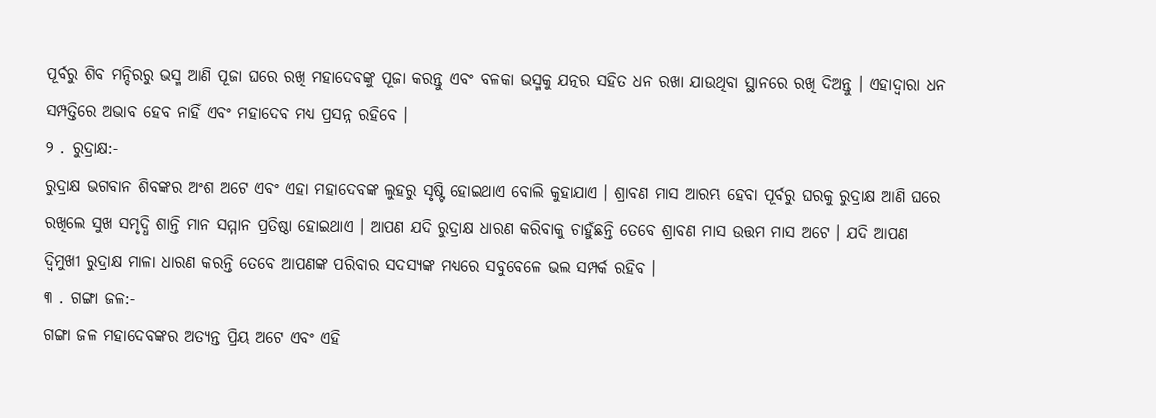ପୂର୍ବରୁ ଶିବ ମନ୍ଦିରରୁ ଭସ୍ମ ଆଣି ପୂଜା ଘରେ ରଖି ମହାଦେବଙ୍କୁ ପୂଜା କରନ୍ତୁ ଏବଂ ବଳକା ଭସ୍ମକୁ ଯତ୍ନର ସହିତ ଧନ ରଖା ଯାଉଥିବା ସ୍ଥାନରେ ରଖି ଦିଅନ୍ତୁ । ଏହାଦ୍ବାରା ଧନ ସମ୍ପତ୍ତିରେ ଅଭାବ ହେବ ନାହିଁ ଏବଂ ମହାଦେବ ମଧ୍ୟ ପ୍ରସନ୍ନ ରହିବେ ।
୨ . ରୁଦ୍ରାକ୍ଷ:-
ରୁଦ୍ରାକ୍ଷ ଭଗବାନ ଶିବଙ୍କର ଅଂଶ ଅଟେ ଏବଂ ଏହା ମହାଦେବଙ୍କ ଲୁହରୁ ସୃଷ୍ଟି ହୋଇଥାଏ ବୋଲି କୁହାଯାଏ । ଶ୍ରାବଣ ମାସ ଆରମ୍ଭ ହେବା ପୂର୍ବରୁ ଘରକୁ ରୁଦ୍ରାକ୍ଷ ଆଣି ଘରେ ରଖିଲେ ସୁଖ ସମୃଦ୍ଧି ଶାନ୍ତି ମାନ ସମ୍ମାନ ପ୍ରତିଷ୍ଠା ହୋଇଥାଏ । ଆପଣ ଯଦି ରୁଦ୍ରାକ୍ଷ ଧାରଣ କରିବାକୁ ଚାହୁଁଛନ୍ତି ତେବେ ଶ୍ରାବଣ ମାସ ଉତ୍ତମ ମାସ ଅଟେ । ଯଦି ଆପଣ ଦ୍ୱିମୁଖୀ ରୁଦ୍ରାକ୍ଷ ମାଳା ଧାରଣ କରନ୍ତି ତେବେ ଆପଣଙ୍କ ପରିବାର ସଦସ୍ୟଙ୍କ ମଧ୍ୟରେ ସବୁବେଳେ ଭଲ ସମ୍ପର୍କ ରହିବ ।
୩ . ଗଙ୍ଗା ଜଳ:-
ଗଙ୍ଗା ଜଳ ମହାଦେବଙ୍କର ଅତ୍ୟନ୍ତ ପ୍ରିୟ ଅଟେ ଏବଂ ଏହି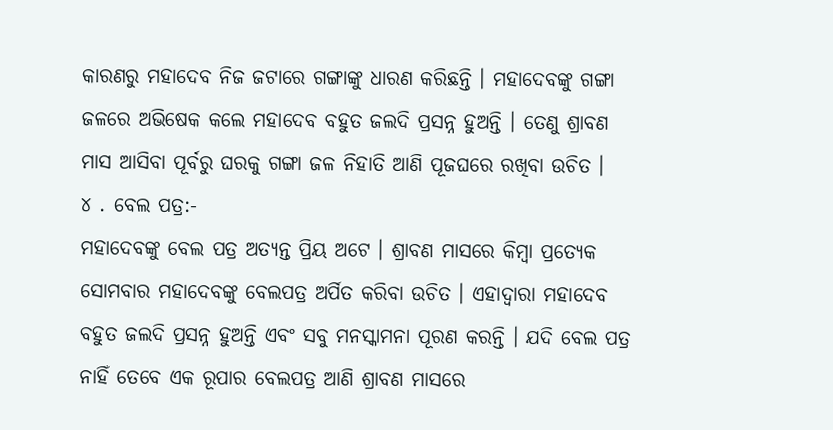କାରଣରୁ ମହାଦେବ ନିଜ ଜଟାରେ ଗଙ୍ଗାଙ୍କୁ ଧାରଣ କରିଛନ୍ତି । ମହାଦେବଙ୍କୁ ଗଙ୍ଗା ଜଳରେ ଅଭିଷେକ କଲେ ମହାଦେବ ବହୁତ ଜଲଦି ପ୍ରସନ୍ନ ହୁଅନ୍ତି । ତେଣୁ ଶ୍ରାବଣ ମାସ ଆସିବା ପୂର୍ବରୁ ଘରକୁ ଗଙ୍ଗା ଜଳ ନିହାତି ଆଣି ପୂଜଘରେ ରଖିବା ଉଚିତ ।
୪ . ବେଲ ପତ୍ର:-
ମହାଦେବଙ୍କୁ ବେଲ ପତ୍ର ଅତ୍ୟନ୍ତ ପ୍ରିୟ ଅଟେ । ଶ୍ରାବଣ ମାସରେ କିମ୍ବା ପ୍ରତ୍ୟେକ ସୋମବାର ମହାଦେବଙ୍କୁ ବେଲପତ୍ର ଅର୍ପିତ କରିବା ଉଚିତ । ଏହାଦ୍ବାରା ମହାଦେବ ବହୁତ ଜଲଦି ପ୍ରସନ୍ନ ହୁଅନ୍ତି ଏବଂ ସବୁ ମନସ୍କାମନା ପୂରଣ କରନ୍ତି । ଯଦି ବେଲ ପତ୍ର ନାହିଁ ତେବେ ଏକ ରୂପାର ବେଲପତ୍ର ଆଣି ଶ୍ରାବଣ ମାସରେ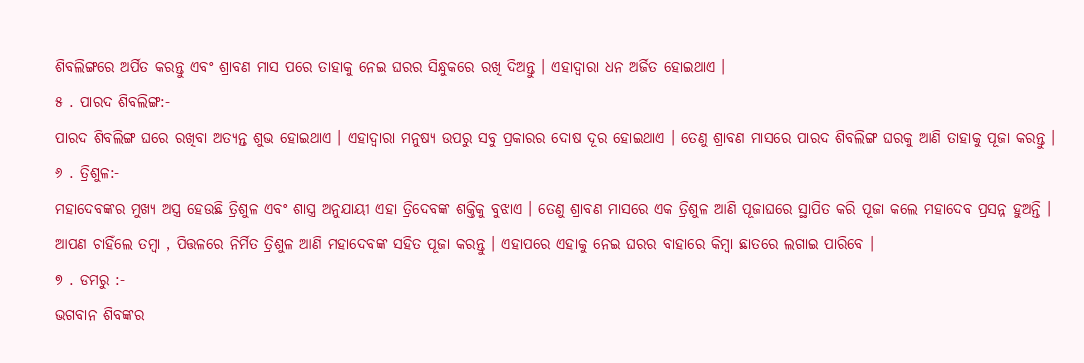ଶିବଲିଙ୍ଗରେ ଅର୍ପିତ କରନ୍ତୁ ଏବଂ ଶ୍ରାବଣ ମାସ ପରେ ତାହାକୁ ନେଇ ଘରର ସିନ୍ଧୁକରେ ରଖି ଦିଅନ୍ତୁ । ଏହାଦ୍ବାରା ଧନ ଅର୍ଜିତ ହୋଇଥାଏ ।
୫ . ପାରଦ ଶିବଲିଙ୍ଗ:-
ପାରଦ ଶିବଲିଙ୍ଗ ଘରେ ରଖିବା ଅତ୍ୟନ୍ତ ଶୁଭ ହୋଇଥାଏ । ଏହାଦ୍ବାରା ମନୁଷ୍ୟ ଉପରୁ ସବୁ ପ୍ରକାରର ଦୋଷ ଦୂର ହୋଇଥାଏ । ତେଣୁ ଶ୍ରାବଣ ମାସରେ ପାରଦ ଶିବଲିଙ୍ଗ ଘରକୁ ଆଣି ତାହାକୁ ପୂଜା କରନ୍ତୁ ।
୬ . ତ୍ରିଶୁଳ:-
ମହାଦେବଙ୍କର ମୁଖ୍ୟ ଅସ୍ତ୍ର ହେଉଛି ତ୍ରିଶୁଳ ଏବଂ ଶାସ୍ତ୍ର ଅନୁଯାୟୀ ଏହା ତ୍ରିଦେବଙ୍କ ଶକ୍ତିକୁ ବୁଝାଏ । ତେଣୁ ଶ୍ରାବଣ ମାସରେ ଏକ ତ୍ରିଶୁଳ ଆଣି ପୂଜାଘରେ ସ୍ଥାପିତ କରି ପୂଜା କଲେ ମହାଦେବ ପ୍ରସନ୍ନ ହୁଅନ୍ତି । ଆପଣ ଚାହିଁଲେ ତମ୍ବା , ପିତ୍ତଳରେ ନିର୍ମିତ ତ୍ରିଶୁଳ ଆଣି ମହାଦେବଙ୍କ ସହିତ ପୂଜା କରନ୍ତୁ । ଏହାପରେ ଏହାକୁ ନେଇ ଘରର ବାହାରେ କିମ୍ବା ଛାତରେ ଲଗାଇ ପାରିବେ ।
୭ . ଡମରୁ :-
ଭଗବାନ ଶିବଙ୍କର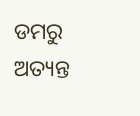ଡମରୁ ଅତ୍ୟନ୍ତ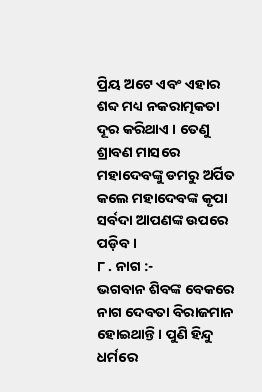ପ୍ରିୟ ଅଟେ ଏବଂ ଏହାର ଶବ୍ଦ ମଧ୍ୟ ନକରାତ୍ମକତା ଦୂର କରିଥାଏ । ତେଣୁ ଶ୍ରାବଣ ମାସରେ ମହାଦେବଙ୍କୁ ଡମରୁ ଅର୍ପିତ କଲେ ମହାଦେବଙ୍କ କୃପା ସର୍ବଦା ଆପଣଙ୍କ ଉପରେ ପଡ଼ିବ ।
୮ . ନାଗ :-
ଭଗବାନ ଶିବଙ୍କ ବେକରେ ନାଗ ଦେବତା ବିରାଜମାନ ହୋଇଥାନ୍ତି । ପୁଣି ହିନ୍ଦୁ ଧର୍ମରେ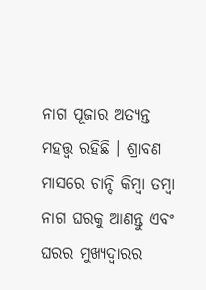ନାଗ ପୂଜାର ଅତ୍ୟନ୍ତ ମହତ୍ତ୍ୱ ରହିଛି । ଶ୍ରାବଣ ମାସରେ ଚାନ୍ଦି କିମ୍ବା ତମ୍ବା ନାଗ ଘରକୁ ଆଣନ୍ତୁ ଏବଂ ଘରର ମୁଖ୍ୟଦ୍ୱାରର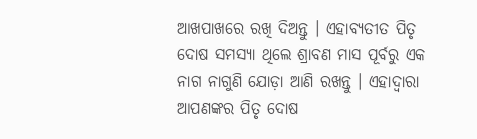ଆଖପାଖରେ ରଖି ଦିଅନ୍ତୁ । ଏହାବ୍ୟତୀତ ପିତୃ ଦୋଷ ସମସ୍ୟା ଥିଲେ ଶ୍ରାବଣ ମାସ ପୂର୍ବରୁ ଏକ ନାଗ ନାଗୁଣି ଯୋଡ଼ା ଆଣି ରଖନ୍ତୁ । ଏହାଦ୍ବାରା ଆପଣଙ୍କର ପିତୃ ଦୋଷ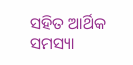ସହିତ ଆର୍ଥିକ ସମସ୍ୟା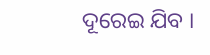ଦୂରେଇ ଯିବ ।